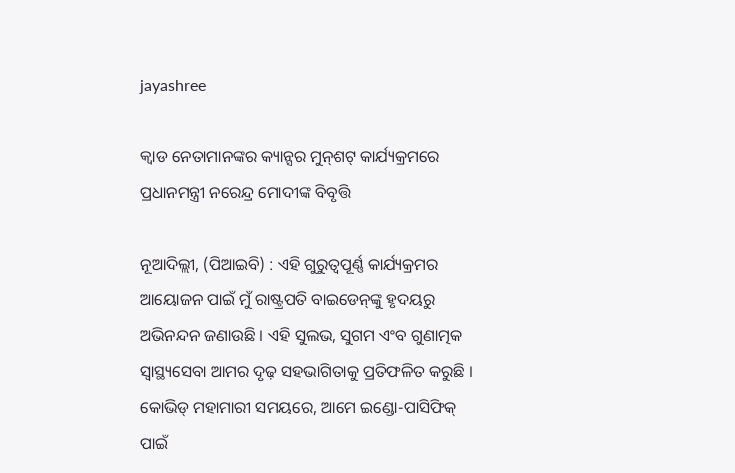jayashree

କ୍ୱାଡ ନେତାମାନଙ୍କର କ୍ୟାନ୍ସର ମୁନ୍‌ଶଟ୍ କାର୍ଯ୍ୟକ୍ରମରେ ପ୍ରଧାନମନ୍ତ୍ରୀ ନରେନ୍ଦ୍ର ମୋଦୀଙ୍କ ବିବୃତ୍ତି

ନୂଆଦିଲ୍ଲୀ, (ପିଆଇବି) : ଏହି ଗୁରୁତ୍ୱପୂର୍ଣ୍ଣ କାର୍ଯ୍ୟକ୍ରମର ଆୟୋଜନ ପାଇଁ ମୁଁ ରାଷ୍ଟ୍ରପତି ବାଇଡେନ୍‌ଙ୍କୁ ହୃଦୟରୁ ଅଭିନନ୍ଦନ ଜଣାଉଛି । ଏହି ସୁଲଭ, ସୁଗମ ଏଂବ ଗୁଣାତ୍ମକ ସ୍ୱାସ୍ଥ୍ୟସେବା ଆମର ଦୃଢ଼ ସହଭାଗିତାକୁ ପ୍ରତିଫଳିତ କରୁଛି । କୋଭିଡ୍ ମହାମାରୀ ସମୟରେ, ଆମେ ଇଣ୍ଡୋ-ପାସିଫିକ୍ ପାଇଁ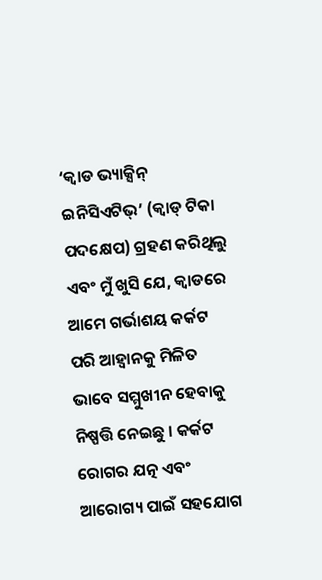‘କ୍ୱାଡ ଭ୍ୟାକ୍ସିନ୍ ଇନିସିଏଟିଭ୍’ (କ୍ୱାଡ୍ ଟିକା ପଦକ୍ଷେପ) ଗ୍ରହଣ କରିଥିଲୁ ଏବଂ ମୁଁ ଖୁସି ଯେ, କ୍ୱାଡରେ ଆମେ ଗର୍ଭାଶୟ କର୍କଟ ପରି ଆହ୍ୱାନକୁ ମିଳିତ ଭାବେ ସମ୍ମୁଖୀନ ହେବାକୁ ନିଷ୍ପତ୍ତି ନେଇଛୁ । କର୍କଟ ରୋଗର ଯତ୍ନ ଏବଂ ଆରୋଗ୍ୟ ପାଇଁ ସହଯୋଗ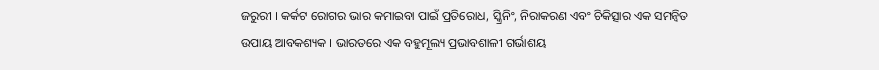ଜରୁରୀ । କର୍କଟ ରୋଗର ଭାର କମାଇବା ପାଇଁ ପ୍ରତିରୋଧ, ସ୍କ୍ରିନିଂ, ନିରାକରଣ ଏବଂ ଚିକିତ୍ସାର ଏକ ସମନ୍ୱିତ ଉପାୟ ଆବକଶ୍ୟକ । ଭାରତରେ ଏକ ବହୁମୂଲ୍ୟ ପ୍ରଭାବଶାଳୀ ଗର୍ଭାଶୟ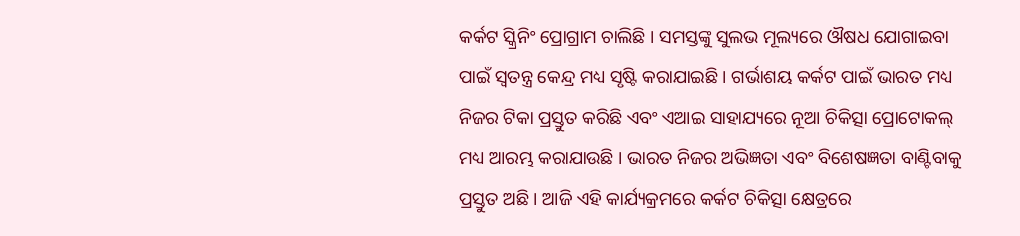କର୍କଟ ସ୍କ୍ରିନିଂ ପ୍ରୋଗ୍ରାମ ଚାଲିଛି । ସମସ୍ତଙ୍କୁ ସୁଲଭ ମୂଲ୍ୟରେ ଔଷଧ ଯୋଗାଇବା ପାଇଁ ସ୍ୱତନ୍ତ୍ର କେନ୍ଦ୍ର ମଧ୍ୟ ସୃଷ୍ଟି କରାଯାଇଛି । ଗର୍ଭାଶୟ କର୍କଟ ପାଇଁ ଭାରତ ମଧ୍ୟ ନିଜର ଟିକା ପ୍ରସ୍ତୁତ କରିଛି ଏବଂ ଏଆଇ ସାହାଯ୍ୟରେ ନୂଆ ଚିକିତ୍ସା ପ୍ରୋଟୋକଲ୍ ମଧ୍ୟ ଆରମ୍ଭ କରାଯାଉଛି । ଭାରତ ନିଜର ଅଭିଜ୍ଞତା ଏବଂ ବିଶେଷଜ୍ଞତା ବାଣ୍ଟିବାକୁ ପ୍ରସ୍ତୁତ ଅଛି । ଆଜି ଏହି କାର୍ଯ୍ୟକ୍ରମରେ କର୍କଟ ଚିକିତ୍ସା କ୍ଷେତ୍ରରେ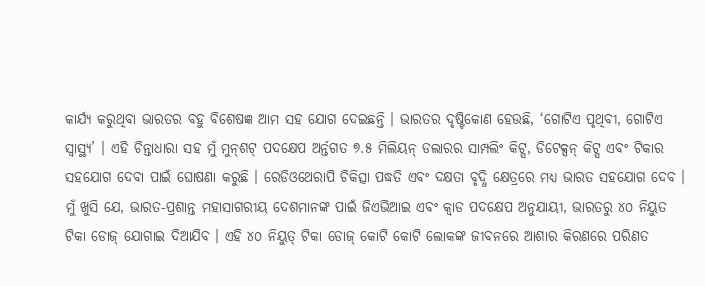କାର୍ଯ୍ୟ କରୁଥିବା ଭାରତର ବହୁ ବିଶେଷଜ୍ଞ ଆମ ସହ ଯୋଗ ଦେଇଛନ୍ତି । ଭାରତର ଦୃଷ୍ଟିକୋଣ ହେଉଛି, ‘ଗୋଟିଏ ପୃଥିବୀ, ଗୋଟିଏ ସ୍ୱାସ୍ଥ୍ୟ’ । ଏହି ଚିନ୍ତାଧାରା ସହ ମୁଁ ମୁନ୍‌ଶଟ୍ ପଦକ୍ଷେପ ଅର୍ନ୍ତଗତ ୭.୫ ମିଲିୟନ୍ ଡଲାରର ସାମ୍ପଲିଂ କିଟ୍ସ, ଡିଟେକ୍ସନ୍ କିଟ୍ସ ଏବଂ ଟିକାର ସହଯୋଗ ଦେବା ପାଇଁ ଘୋଷଣା କରୁଛି । ରେଡିଓଥେରାପି ଚିକିତ୍ସା ପଦ୍ଧତି ଏବଂ ଦକ୍ଷତା ବୃଦ୍ଧି କ୍ଷେତ୍ରରେ ମଧ୍ୟ ଭାରତ ସହଯୋଗ ଦେବ । ମୁଁ ଖୁସି ଯେ, ଭାରତ-ପ୍ରଶାନ୍ତ ମହାସାଗରୀୟ ଦେଶମାନଙ୍କ ପାଇଁ ଜିଏଭିଆଇ ଏବଂ କ୍ୱାଡ ପଦକ୍ଷେପ ଅନୁଯାୟୀ, ଭାରତରୁ ୪୦ ନିୟୁତ ଟିକା ଡୋଜ୍ ଯୋଗାଇ ଦିଆଯିବ । ଏହି ୪୦ ନିୟୁତ୍‌ ଟିକା ଡୋଜ୍ କୋଟି କୋଟି ଲୋକଙ୍କ ଜୀବନରେ ଆଶାର କିରଣରେ ପରିଣତ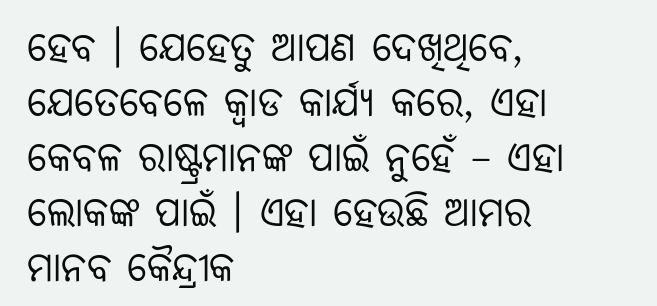ହେବ । ଯେହେତୁ ଆପଣ ଦେଖିଥିବେ, ଯେତେବେଳେ କ୍ୱାଡ କାର୍ଯ୍ୟ କରେ, ଏହା କେବଳ ରାଷ୍ଟ୍ରମାନଙ୍କ ପାଇଁ ନୁହେଁ – ଏହା ଲୋକଙ୍କ ପାଇଁ । ଏହା ହେଉଛି ଆମର ମାନବ କୈନ୍ଦ୍ରୀକ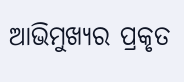ଆଭିମୁଖ୍ୟର ପ୍ରକୃତ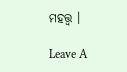ମହତ୍ତ୍ୱ ।

Leave A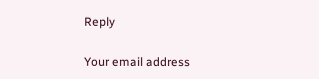Reply

Your email address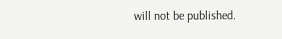will not be published.